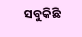ସବୁକିଛି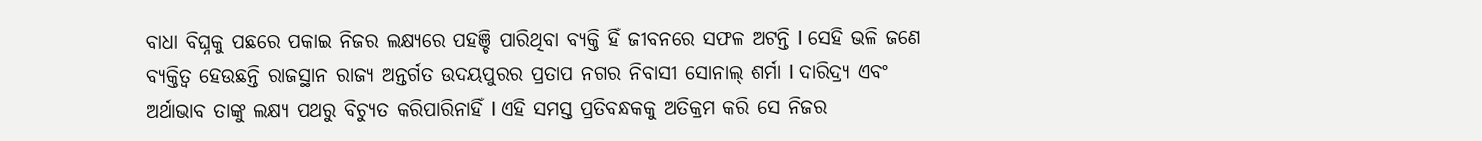ବାଧା ବିଘ୍ନକୁ ପଛରେ ପକାଇ ନିଜର ଲକ୍ଷ୍ୟରେ ପହଞ୍ଚି ପାରିଥିବା ବ୍ୟକ୍ତି ହିଁ ଜୀବନରେ ସଫଳ ଅଟନ୍ତି l ସେହି ଭଳି ଜଣେ ବ୍ୟକ୍ତିତ୍ୱ ହେଉଛନ୍ତି ରାଜସ୍ଥାନ ରାଜ୍ୟ ଅନ୍ତର୍ଗତ ଉଦୟପୁରର ପ୍ରତାପ ନଗର ନିବାସୀ ସୋନାଲ୍ ଶର୍ମା l ଦାରିଦ୍ର୍ୟ ଏବଂ ଅର୍ଥାଭାବ ତାଙ୍କୁ ଲକ୍ଷ୍ୟ ପଥରୁ ବିଚ୍ୟୁତ କରିପାରିନାହିଁ l ଏହି ସମସ୍ତ ପ୍ରତିବନ୍ଧକକୁ ଅତିକ୍ରମ କରି ସେ ନିଜର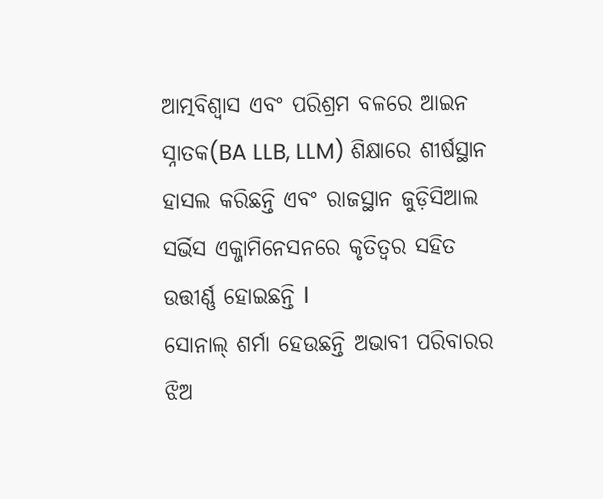ଆତ୍ମବିଶ୍ୱାସ ଏବଂ ପରିଶ୍ରମ ବଳରେ ଆଇନ ସ୍ନାତକ(BA LLB, LLM) ଶିକ୍ଷାରେ ଶୀର୍ଷସ୍ଥାନ ହାସଲ କରିଛନ୍ତି ଏବଂ ରାଜସ୍ଥାନ ଜୁଡ଼ିସିଆଲ ସର୍ଭିସ ଏକ୍ଜାମିନେସନରେ କୃତିତ୍ୱର ସହିତ ଉତ୍ତୀର୍ଣ୍ଣ ହୋଇଛନ୍ତି l
ସୋନାଲ୍ ଶର୍ମା ହେଉଛନ୍ତି ଅଭାବୀ ପରିବାରର ଝିଅ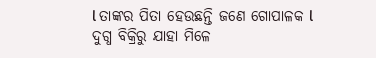l ତାଙ୍କର ପିତା ହେଉଛନ୍ତି ଜଣେ ଗୋପାଳକ l ଦୁଗ୍ଧ ବିକ୍ରିରୁ ଯାହା ମିଳେ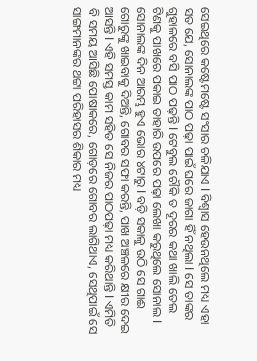ସେଇଥିରେ କଷ୍ଟେମଷ୍ଟେ ସଂସାର ଚଳିଯାଏ l ବିଶ୍ୱାସ ହେଉନଥିଲେ ମଧ୍ୟ ଏହା ସତ ଯେ, ସୋନାଲଙ୍କ ପାଠ ପଢ଼ା ପାଇଁ ଘରେ ଜାଗା ହିଁ ନଥିଲା l ସେ ତାଙ୍କର ଗୁହାଳରେ ବସି ପାଠ ପଢ଼ନ୍ତି l ଟେବୁଲ ଚୌକି ତ ଦୂରର କଥା ଖାଲି ତେଲ ଟିଣକୁ ପାଖରେ ପକାଇ ତାହାରି ଉପରେ ପଢ଼ା ଲେଖା କରୁଥିଲେ ସୋନାଲ l ସୋନାଲଙ୍କ ଦିନ ଆରମ୍ଭ ହୁଏ ଭୋର ୪ଟାରୁ l ବଡ଼ି ସକାଳୁ ଉଠି ସେ ଗାଈ ଗୋରୁଙ୍କୁ ଖାଇବାକୁ ଦିଅନ୍ତି, ଗୋବର ସଫା କରନ୍ତି, ପାଖ ଅଞ୍ଚଳରେ କ୍ଷୀର ଦେଇ ଆସନ୍ତି l ଏହି ସମସ୍ତ କାମ ସହିତ ସେ ନିଜର ପାଠପଢ଼ା ମଧ୍ୟ କରିଥାନ୍ତି l ଏମିତି ବି ସମୟ ଆସିଛି ପୋଷାକରେ, ଗୋଡ଼ରେ ଗୋବର ଲାଗିଥାଏ, ସେଥିପାଇଁ ସେ ସାଙ୍ଗମାନଙ୍କର ଥଟ୍ଟା ପରିହାସର ଶିକାର ମଧ୍ୟ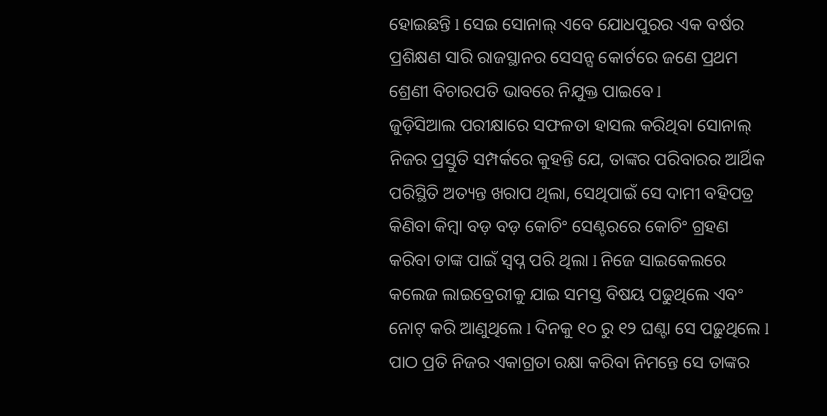ହୋଇଛନ୍ତି l ସେଇ ସୋନାଲ୍ ଏବେ ଯୋଧପୁରର ଏକ ବର୍ଷର ପ୍ରଶିକ୍ଷଣ ସାରି ରାଜସ୍ଥାନର ସେସନ୍ସ କୋର୍ଟରେ ଜଣେ ପ୍ରଥମ ଶ୍ରେଣୀ ବିଚାରପତି ଭାବରେ ନିଯୁକ୍ତ ପାଇବେ l
ଜୁଡ଼ିସିଆଲ ପରୀକ୍ଷାରେ ସଫଳତା ହାସଲ କରିଥିବା ସୋନାଲ୍ ନିଜର ପ୍ରସ୍ତୁତି ସମ୍ପର୍କରେ କୁହନ୍ତି ଯେ, ତାଙ୍କର ପରିବାରର ଆର୍ଥିକ ପରିସ୍ଥିତି ଅତ୍ୟନ୍ତ ଖରାପ ଥିଲା, ସେଥିପାଇଁ ସେ ଦାମୀ ବହିପତ୍ର କିଣିବା କିମ୍ବା ବଡ଼ ବଡ଼ କୋଚିଂ ସେଣ୍ଟରରେ କୋଚିଂ ଗ୍ରହଣ କରିବା ତାଙ୍କ ପାଇଁ ସ୍ବପ୍ନ ପରି ଥିଲା l ନିଜେ ସାଇକେଲରେ କଲେଜ ଲାଇବ୍ରେରୀକୁ ଯାଇ ସମସ୍ତ ବିଷୟ ପଢୁଥିଲେ ଏବଂ ନୋଟ୍ କରି ଆଣୁଥିଲେ l ଦିନକୁ ୧୦ ରୁ ୧୨ ଘଣ୍ଟା ସେ ପଢ଼ୁଥିଲେ l ପାଠ ପ୍ରତି ନିଜର ଏକାଗ୍ରତା ରକ୍ଷା କରିବା ନିମନ୍ତେ ସେ ତାଙ୍କର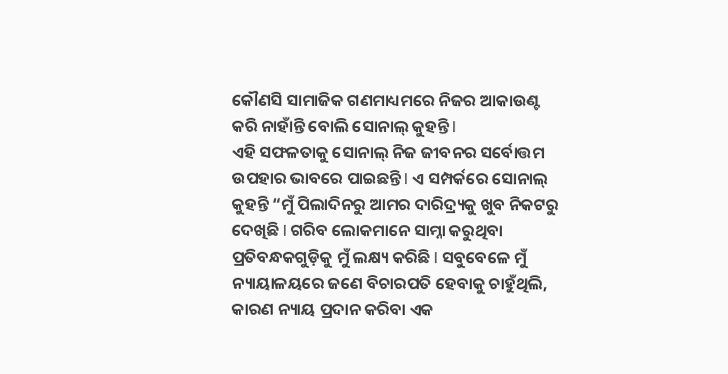କୌଣସି ସାମାଜିକ ଗଣମାଧ୍ୟମରେ ନିଜର ଆକାଉଣ୍ଟ କରି ନାହାଁନ୍ତି ବୋଲି ସୋନାଲ୍ କୁହନ୍ତି l
ଏହି ସଫଳତାକୁ ସୋନାଲ୍ ନିଜ ଜୀବନର ସର୍ବୋତ୍ତମ ଉପହାର ଭାବରେ ପାଇଛନ୍ତି l ଏ ସମ୍ପର୍କରେ ସୋନାଲ୍ କୁହନ୍ତି “ମୁଁ ପିଲାଦିନରୁ ଆମର ଦାରିଦ୍ର୍ୟକୁ ଖୁବ ନିକଟରୁ ଦେଖିଛି l ଗରିବ ଲୋକମାନେ ସାମ୍ନା କରୁଥିବା ପ୍ରତିବନ୍ଧକଗୁଡ଼ିକୁ ମୁଁ ଲକ୍ଷ୍ୟ କରିଛି l ସବୁବେଳେ ମୁଁ ନ୍ୟାୟାଳୟରେ ଜଣେ ବିଚାରପତି ହେବାକୁ ଚାହୁଁଥିଲି, କାରଣ ନ୍ୟାୟ ପ୍ରଦାନ କରିବା ଏକ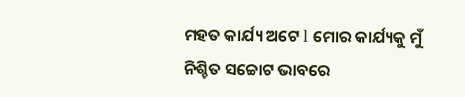ମହତ କାର୍ଯ୍ୟ ଅଟେ l ମୋର କାର୍ଯ୍ୟକୁ ମୁଁ ନିଶ୍ଚିତ ସଚ୍ଚୋଟ ଭାବରେ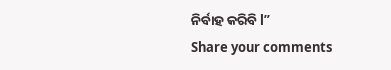ନିର୍ବାହ କରିବି l”
Share your comments